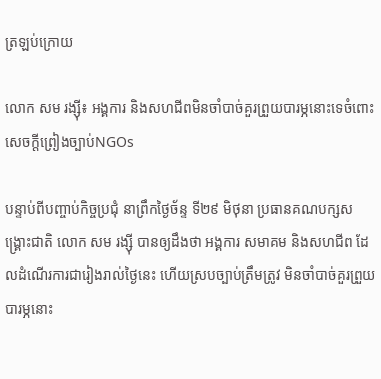ត្រឡប់ក្រោយ

លោក សម រង្ស៊ី៖ អង្គការ និងសហជីពមិនចាំបាច់គួរព្រួយបារម្ភនោះទេចំពោះសេចក្តីព្រៀងច្បាប់NGOs

បន្ទាប់ពីបញ្ចាប់កិច្ចប្រជុំ នាព្រឹកថ្ងៃច័ន្ទ ទី២៩ មិថុនា ប្រធានគណបក្សសង្គ្រោះជាតិ លោក សម រង្ស៊ី បានឲ្យដឹងថា អង្គការ សមាគម និងសហជីព ដែលដំណើរការជារៀងរាល់ថ្ងៃនេះ ហើយស្របច្បាប់ត្រឹមត្រូវ មិនចាំបាច់គួរព្រួយបារម្ភនោះ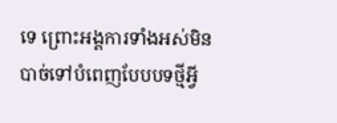ទេ ព្រោះអង្គការទាំងអស់មិនបាច់ទៅបំពេញបែបបទថ្មីអ្វី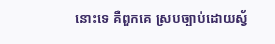នោះទេ គឺពួកគេ ស្របច្បាប់ដោយស្វ័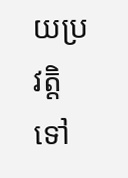យប្រវត្តិទៅ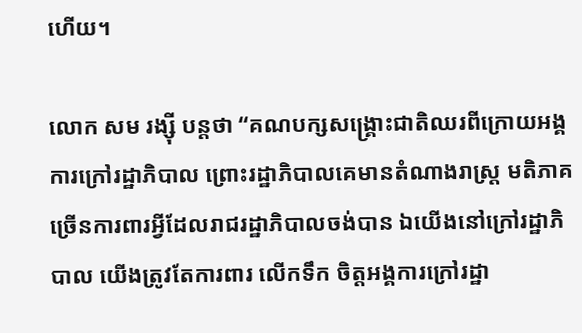ហើយ។

លោក សម រង្ស៊ី បន្តថា “គណបក្សសង្រ្គោះជាតិឈរពីក្រោយអង្គការក្រៅរដ្ឋាភិបាល ព្រោះរដ្ឋាភិបាលគេមានតំណាងរាស្រ្ត មតិភាគច្រើនការពារអ្វីដែលរាជរដ្ឋាភិបាលចង់បាន ឯយើងនៅក្រៅរដ្ឋាភិបាល យើងត្រូវតែការពារ លើកទឹក ចិត្តអង្គការក្រៅរដ្ឋា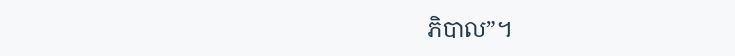ភិបាល”។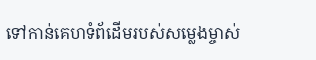ទៅកាន់គេហទំព័ដើមរបស់សម្លេងម្ចាស់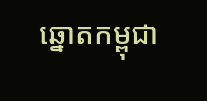ឆ្នោតកម្ពុជា